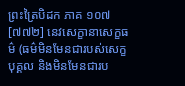ព្រះត្រៃបិដក ភាគ ១០៧
[៧៧២] នេវសេក្ខានាសេក្ខធម៌ (ធម៌មិនមែនជារបស់សេក្ខបុគ្គល និងមិនមែនជារប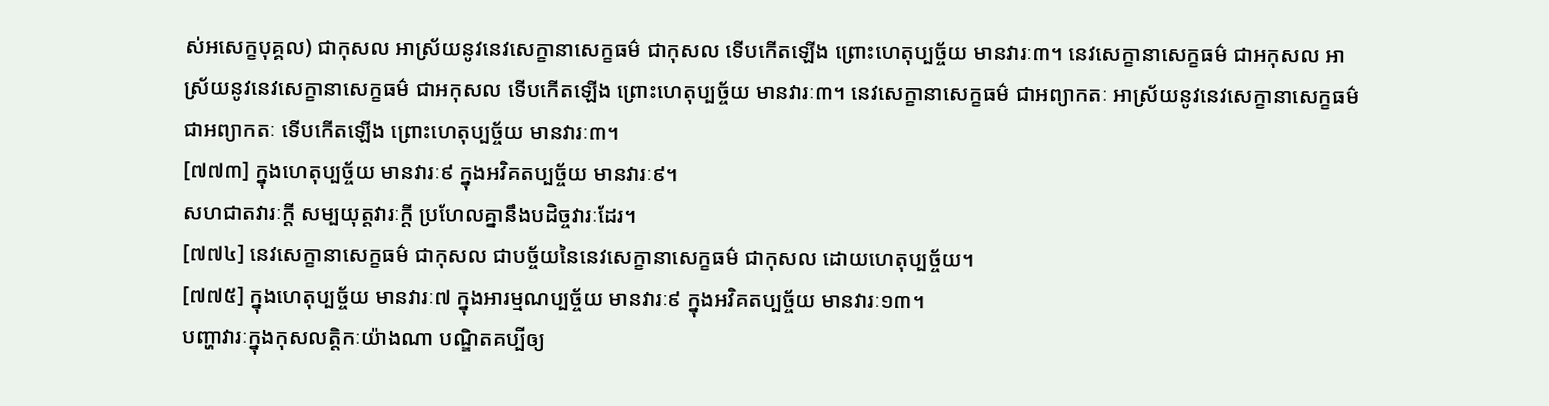ស់អសេក្ខបុគ្គល) ជាកុសល អាស្រ័យនូវនេវសេក្ខានាសេក្ខធម៌ ជាកុសល ទើបកើតឡើង ព្រោះហេតុប្បច្ច័យ មានវារៈ៣។ នេវសេក្ខានាសេក្ខធម៌ ជាអកុសល អាស្រ័យនូវនេវសេក្ខានាសេក្ខធម៌ ជាអកុសល ទើបកើតឡើង ព្រោះហេតុប្បច្ច័យ មានវារៈ៣។ នេវសេក្ខានាសេក្ខធម៌ ជាអព្យាកតៈ អាស្រ័យនូវនេវសេក្ខានាសេក្ខធម៌ ជាអព្យាកតៈ ទើបកើតឡើង ព្រោះហេតុប្បច្ច័យ មានវារៈ៣។
[៧៧៣] ក្នុងហេតុប្បច្ច័យ មានវារៈ៩ ក្នុងអវិគតប្បច្ច័យ មានវារៈ៩។
សហជាតវារៈក្តី សម្បយុត្តវារៈក្តី ប្រហែលគ្នានឹងបដិច្ចវារៈដែរ។
[៧៧៤] នេវសេក្ខានាសេក្ខធម៌ ជាកុសល ជាបច្ច័យនៃនេវសេក្ខានាសេក្ខធម៌ ជាកុសល ដោយហេតុប្បច្ច័យ។
[៧៧៥] ក្នុងហេតុប្បច្ច័យ មានវារៈ៧ ក្នុងអារម្មណប្បច្ច័យ មានវារៈ៩ ក្នុងអវិគតប្បច្ច័យ មានវារៈ១៣។
បញ្ហាវារៈក្នុងកុសលត្តិកៈយ៉ាងណា បណ្ឌិតគប្បីឲ្យ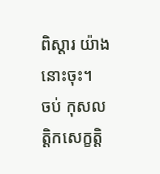ពិស្តារ យ៉ាងនោះចុះ។
ចប់ កុសលត្តិកសេក្ខត្តិ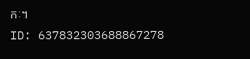កៈ។
ID: 637832303688867278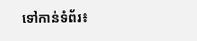ទៅកាន់ទំព័រ៖